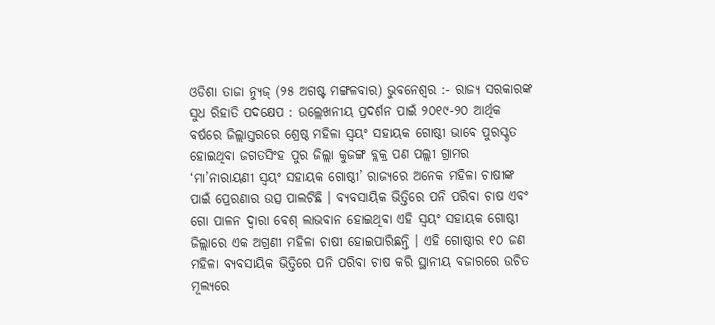ଓଡିଶା ତାଜା ନ୍ୟୁଜ୍ (୨୫ ଅଗଷ୍ଟ ମଙ୍ଗଳବାର) ଭୁବନେଶ୍ୱର :- ରାଜ୍ୟ ସରକାରଙ୍କ ସୁଧ ରିହାତି ପଦକ୍ଷେପ : ଉଲ୍ଲେଖନୀୟ ପ୍ରଦର୍ଶନ ପାଇଁ ୨୦୧୯-୨୦ ଆର୍ଥିକ ବର୍ଷରେ ଜିଲ୍ଲାସ୍ତରରେ ଶ୍ରେଷ୍ଠ ମହିଳା ସ୍ୱୟଂ ସହାୟକ ଗୋଷ୍ଠୀ ଭାବେ ପୁରସ୍କୃତ ହୋଇଥିବା ଜଗତସିଂହ ପୁର ଜିଲ୍ଲା କୁଜଙ୍ଗ ବ୍ଲକ୍ର ପଣ ପଲ୍ଲୀ ଗ୍ରାମର ‘ମା’ନାରାୟଣୀ ସ୍ୱୟଂ ସହାୟକ ଗୋଷ୍ଠୀ’ ରାଜ୍ୟରେ ଅନେକ ମହିଳା ଚାଷୀଙ୍କ ପାଇଁ ପ୍ରେରଣାର ଉତ୍ସ ପାଲଟିଛି । ବ୍ୟବସାୟିକ ଭିତ୍ତିରେ ପନି ପରିବା ଚାଷ ଏବଂ ଗୋ ପାଳନ ଦ୍ୱାରା ବେଶ୍ ଲାଭବାନ ହୋଇଥିବା ଏହି ସ୍ୱୟଂ ସହାୟକ ଗୋଷ୍ଠୀ ଜିଲ୍ଲାରେ ଏକ ଅଗ୍ରଣୀ ମହିଳା ଚାଷୀ ହୋଇପାରିଛନ୍ତି । ଏହି ଗୋଷ୍ଠୀର ୧୦ ଜଣ ମହିଳା ବ୍ୟବସାୟିକ ଭିତ୍ତିରେ ପନି ପରିବା ଚାଷ କରି ସ୍ଥାନୀୟ ବଜାରରେ ଉଚିତ ମୂଲ୍ୟରେ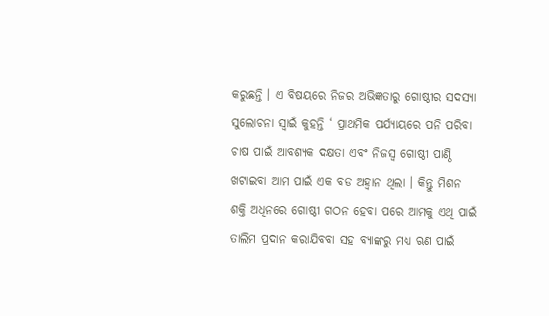କରୁଛନ୍ତି । ଏ ବିଷୟରେ ନିଜର ଅଭିଜ୍ଞତାରୁ ଗୋଷ୍ଠୀର ସଦସ୍ୟା ସୁଲୋଚନା ସ୍ୱାଇଁ କୁହନ୍ତି ‘ ପ୍ରାଥମିକ ପର୍ଯ୍ୟାୟରେ ପନି ପରିବା ଚାଷ ପାଇଁ ଆବଶ୍ୟକ ଦକ୍ଷତା ଏବଂ ନିଜସ୍ୱ ଗୋଷ୍ଠୀ ପାଣ୍ଠି ଖଟାଇବା ଆମ ପାଇଁ ଏକ ବଡ ଅହ୍ୱାନ ଥିଲା । କିନ୍ତୁ ମିଶନ ଶକ୍ତି ଅଧିନରେ ଗୋଷ୍ଠୀ ଗଠନ ହେବା ପରେ ଆମକୁ ଏଥି ପାଇଁ ତାଲିମ ପ୍ରଦାନ କରାଯିବବା ସହ ବ୍ୟାଙ୍କରୁ ମଧ୍ୟ ଋଣ ପାଇଁ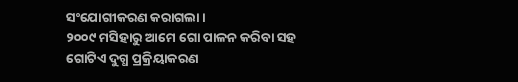ସଂଯୋଗୀକରଣ କରାଗଲା ।
୨୦୦୯ ମସିହାରୁ ଆମେ ଗୋ ପାଳନ କରିବା ସହ ଗୋଟିଏ ଦୁଗ୍ଧ ପ୍ରକ୍ରିୟାକରଣ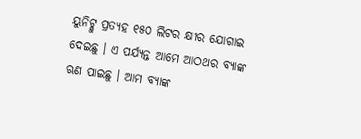ୟୁନିଟ୍କୁ ପ୍ରତ୍ୟହ ୧୫୦ ଲିଟର କ୍ଷୀର ଯୋଗାଇ ଦେଇଛୁ । ଏ ପର୍ଯ୍ୟନ୍ତ ଆମେ ଆଠଥର ବ୍ୟାଙ୍କ ଋଣ ପାଇଛୁ । ଆମ ବ୍ୟାଙ୍କ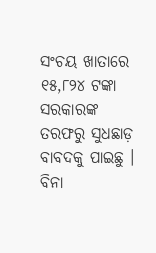ସଂଚୟ ଖାତାରେ ୧୫,୮୨୪ ଟଙ୍କା ସରକାରଙ୍କ ତରଫରୁ ସୁଧଛାଡ଼ ବାବଦକୁ ପାଇଛୁ । ବିନା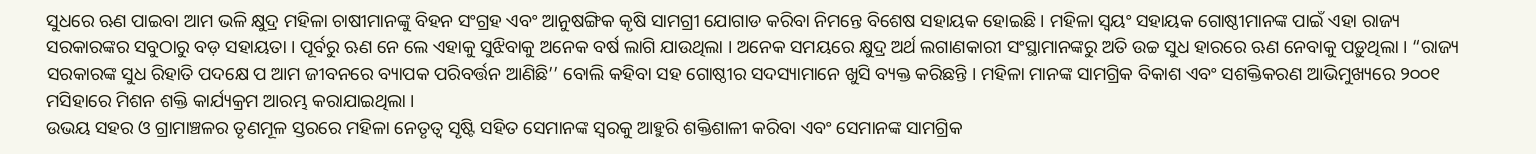ସୁଧରେ ଋଣ ପାଇବା ଆମ ଭଳି କ୍ଷୁଦ୍ର ମହିଳା ଚାଷୀମାନଙ୍କୁ ବିହନ ସଂଗ୍ରହ ଏବଂ ଆନୁଷଙ୍ଗିକ କୃଷି ସାମଗ୍ରୀ ଯୋଗାଡ କରିବା ନିମନ୍ତେ ବିଶେଷ ସହାୟକ ହୋଇଛି । ମହିଳା ସ୍ୱୟଂ ସହାୟକ ଗୋଷ୍ଠୀମାନଙ୍କ ପାଇଁ ଏହା ରାଜ୍ୟ ସରକାରଙ୍କର ସବୁଠାରୁ ବଡ଼ ସହାୟତା । ପୂର୍ବରୁ ଋଣ ନେ ଲେ ଏହାକୁ ସୁଝିବାକୁ ଅନେକ ବର୍ଷ ଲାଗି ଯାଉଥିଲା । ଅନେକ ସମୟରେ କ୍ଷୁଦ୍ର ଅର୍ଥ ଲଗାଣକାରୀ ସଂସ୍ଥାମାନଙ୍କରୁ ଅତି ଉଚ୍ଚ ସୁଧ ହାରରେ ଋଣ ନେବାକୁ ପଡ଼ୁଥିଲା । “ରାଜ୍ୟ ସରକାରଙ୍କ ସୁଧ ରିହାତି ପଦକ୍ଷେ ପ ଆମ ଜୀବନରେ ବ୍ୟାପକ ପରିବର୍ତ୍ତନ ଆଣିଛି’’ ବୋଲି କହିବା ସହ ଗୋଷ୍ଠୀର ସଦସ୍ୟାମାନେ ଖୁସି ବ୍ୟକ୍ତ କରିଛନ୍ତି । ମହିଳା ମାନଙ୍କ ସାମଗ୍ରିକ ବିକାଶ ଏବଂ ସଶକ୍ତିକରଣ ଆଭିମୁଖ୍ୟରେ ୨୦୦୧ ମସିହାରେ ମିଶନ ଶକ୍ତି କାର୍ଯ୍ୟକ୍ରମ ଆରମ୍ଭ କରାଯାଇଥିଲା ।
ଉଭୟ ସହର ଓ ଗ୍ରାମାଞ୍ଚଳର ତୃଣମୂଳ ସ୍ତରରେ ମହିଳା ନେତୃତ୍ୱ ସୃଷ୍ଟି ସହିତ ସେମାନଙ୍କ ସ୍ୱରକୁ ଆହୁରି ଶକ୍ତିଶାଳୀ କରିବା ଏବଂ ସେମାନଙ୍କ ସାମଗ୍ରିକ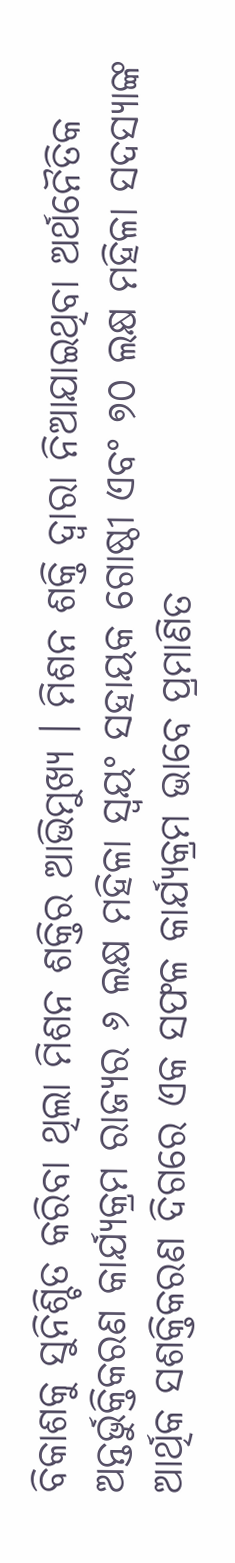ବିକାଶକୁ ସୁନିଶ୍ଚିତ କରିବା ଥିଲା ମିଶନ ଶକ୍ତିର ଆଭିମୁଖ୍ୟ । ମିଶନ ଶକ୍ତି ଦ୍ୱାରା ନିଆଯାଇଥିବା ଅର୍ଥନୈତିକ ଅନ୍ତର୍ଭୁକ୍ତିକରଣ କାର୍ଯ୍ୟକ୍ରମ ରାଜ୍ୟର ୬ ଲକ୍ଷ ମହିଳା ସ୍ୱୟଂ ସହାୟକ ଗୋଷ୍ଠୀ ଏବଂ ୭୦ ଲକ୍ଷ ମହିଳା ସଦସ୍ୟାଙ୍କ ଆର୍ଥିକ ସଶକ୍ତିକରଣ ଦିଗରେ ଏକ ସଫଳ କାର୍ଯ୍ୟକ୍ରମ ଭାବେ ପ୍ରମାଣିତ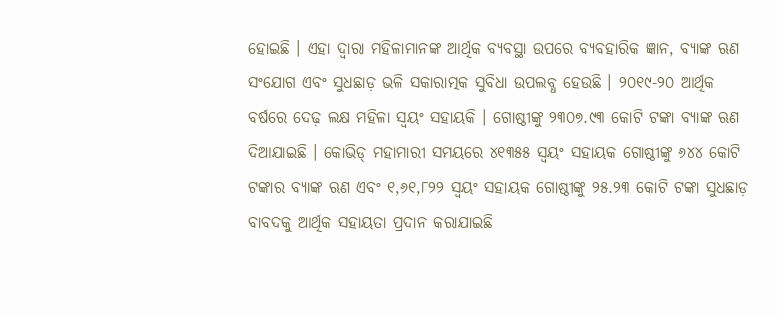ହୋଇଛି । ଏହା ଦ୍ୱାରା ମହିଳାମାନଙ୍କ ଆର୍ଥିକ ବ୍ୟବସ୍ଥା ଉପରେ ବ୍ୟବହାରିକ ଜ୍ଞାନ, ବ୍ୟାଙ୍କ ଋଣ ସଂଯୋଗ ଏବଂ ସୁଧଛାଡ଼ ଭଳି ସକାରାତ୍ମକ ସୁବିଧା ଉପଲବ୍ଧ ହେଉଛି । ୨୦୧୯-୨୦ ଆର୍ଥିକ ବର୍ଷରେ ଦେଢ଼ ଲକ୍ଷ ମହିଳା ସ୍ୱୟଂ ସହାୟକି । ଗୋଷ୍ଠୀଙ୍କୁ ୨୩୦୭.୯୩ କୋଟି ଟଙ୍କା ବ୍ୟାଙ୍କ ଋଣ ଦିଆଯାଇଛି । କୋଭିଡ୍ ମହାମାରୀ ସମୟରେ ୪୧୩୫୫ ସ୍ୱୟଂ ସହାୟକ ଗୋଷ୍ଠୀଙ୍କୁ ୬୪୪ କୋଟି ଟଙ୍କାର ବ୍ୟାଙ୍କ ଋଣ ଏବଂ ୧,୬୧,୮୨୨ ସ୍ୱୟଂ ସହାୟକ ଗୋଷ୍ଠୀଙ୍କୁ ୨୫.୨୩ କୋଟି ଟଙ୍କା ସୁଧଛାଡ଼ ବାବଦକୁ ଆର୍ଥିକ ସହାୟତା ପ୍ରଦାନ କରାଯାଇଛି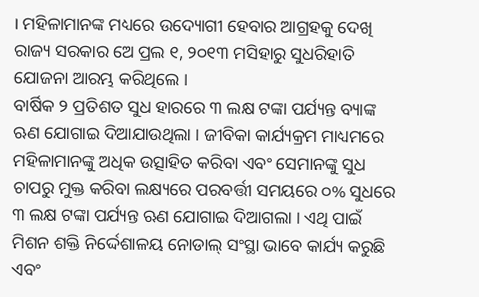। ମହିଳାମାନଙ୍କ ମଧ୍ୟରେ ଉଦ୍ୟୋଗୀ ହେବାର ଆଗ୍ରହକୁ ଦେଖି ରାଜ୍ୟ ସରକାର ଅେ ପ୍ରଲ ୧, ୨୦୧୩ ମସିହାରୁ ସୁଧରିହାତି ଯୋଜନା ଆରମ୍ଭ କରିଥିଲେ ।
ବାର୍ଷିକ ୨ ପ୍ରତିଶତ ସୁଧ ହାରରେ ୩ ଲକ୍ଷ ଟଙ୍କା ପର୍ଯ୍ୟନ୍ତ ବ୍ୟାଙ୍କ ଋଣ ଯୋଗାଇ ଦିଆଯାଉଥିଲା । ଜୀବିକା କାର୍ଯ୍ୟକ୍ରମ ମାଧ୍ୟମରେ ମହିଳାମାନଙ୍କୁ ଅଧିକ ଉତ୍ସାହିତ କରିବା ଏବଂ ସେମାନଙ୍କୁ ସୁଧ ଚାପରୁ ମୁକ୍ତ କରିବା ଲକ୍ଷ୍ୟରେ ପରବର୍ତ୍ତୀ ସମୟରେ ୦% ସୁଧରେ ୩ ଲକ୍ଷ ଟଙ୍କା ପର୍ଯ୍ୟନ୍ତ ଋଣ ଯୋଗାଇ ଦିଆଗଲା । ଏଥି ପାଇଁ ମିଶନ ଶକ୍ତି ନିର୍ଦ୍ଦେଶାଳୟ ନୋଡାଲ୍ ସଂସ୍ଥା ଭାବେ କାର୍ଯ୍ୟ କରୁଛି ଏବଂ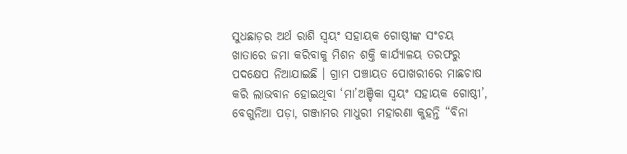ସୁଧଛାଡ଼ର ଅର୍ଥ ରାଶି ସ୍ୱୟଂ ସହାୟକ ଗୋଷ୍ଠୀଙ୍କ ସଂଚୟ ଖାତାରେ ଜମା କରିବାକୁ ମିଶନ ଶକ୍ତି କାର୍ଯ୍ୟାଳୟ ତରଫରୁ ପଦକ୍ଷେପ ନିଆଯାଇଛି । ଗ୍ରାମ ପଞ୍ଚାୟତ ପୋଖରୀରେ ମାଛଚାଷ କରି ଲାଭବାନ ହୋଇଥିବା ‘ମା’ଅଞ୍ଚିକା ସ୍ୱୟଂ ସହାୟକ ଗୋଷ୍ଠୀ’, ବେଗୁନିଆ ପଡ଼ା, ଗଞ୍ଜାମର ମାଧୁରୀ ମହାରଣା କୁହନ୍ତି “ବିନା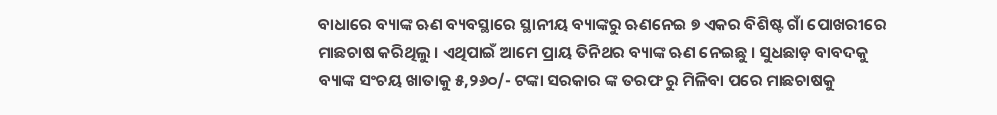ବାଧାରେ ବ୍ୟାଙ୍କ ଋଣ ବ୍ୟବସ୍ଥାରେ ସ୍ଥାନୀୟ ବ୍ୟାଙ୍କରୁ ଋଣନେଇ ୭ ଏକର ବିଶିଷ୍ଟ ଗାଁ ପୋଖରୀରେ ମାଛଚାଷ କରିଥିଲୁ । ଏଥିପାଇଁ ଆମେ ପ୍ରାୟ ତିନିଥର ବ୍ୟାଙ୍କ ଋଣ ନେଇଛୁ । ସୁଧଛାଡ଼ ବାବଦକୁ ବ୍ୟାଙ୍କ ସଂଚୟ ଖାତାକୁ ୫,୨୬୦/- ଟଙ୍କା ସରକାର ଙ୍କ ତରଫ ରୁ ମିଳିବା ପରେ ମାଛଚାଷକୁ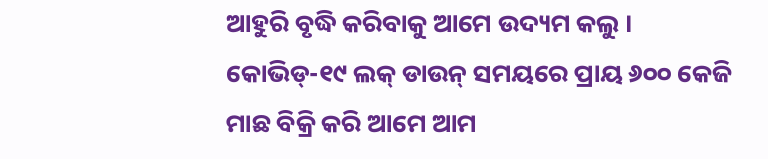ଆହୁରି ବୃଦ୍ଧି କରିବାକୁ ଆମେ ଉଦ୍ୟମ କଲୁ ।
କୋଭିଡ୍-୧୯ ଲକ୍ ଡାଉନ୍ ସମୟରେ ପ୍ରାୟ ୬୦୦ କେଜି ମାଛ ବିକ୍ରି କରି ଆମେ ଆମ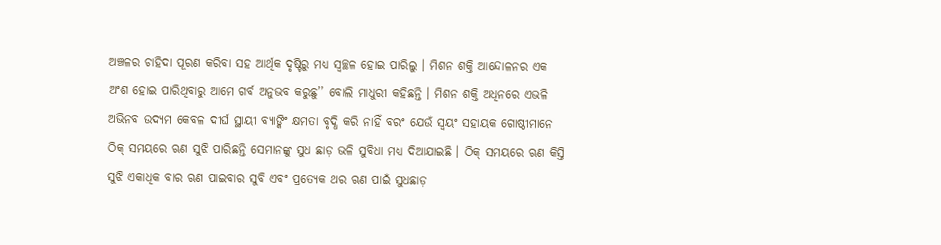ଅଞ୍ଚଳର ଚାହିଦା ପୂରଣ କରିବା ସହ ଆର୍ଥିକ ଦୃଷ୍ଟିରୁ ମଧ୍ୟ ସ୍ୱଚ୍ଛଳ ହୋଇ ପାରିଲୁ । ମିଶନ ଶକ୍ତି ଆନ୍ଦୋଳନର ଏକ ଅଂଶ ହୋଇ ପାରିଥିବାରୁ ଆମେ ଗର୍ବ ଅନୁଭବ କରୁଛୁ’’ ବୋଲି ମାଧୁରୀ କହିଛନ୍ତି । ମିଶନ ଶକ୍ତି ଅଧିନରେ ଏଭଳି ଅଭିନବ ଉଦ୍ୟମ କେବଳ ଦୀର୍ଘ ସ୍ଥାୟୀ ବ୍ୟାଙ୍କିଂ କ୍ଷମତା ବୃଦ୍ଧି କରି ନାହିଁ ବରଂ ଯେଉଁ ସ୍ୱୟଂ ସହାୟକ ଗୋଷ୍ଠୀମାନେ ଠିକ୍ ସମୟରେ ଋଣ ସୁଝି ପାରିଛନ୍ତି ସେମାନଙ୍କୁ ସୁଧ ଛାଡ଼ ଭଳି ସୁବିଧା ମଧ୍ୟ ଦିଆଯାଇଛି । ଠିକ୍ ସମୟରେ ଋଣ କିସ୍ତି ସୁଝି ଏକାଧିକ ବାର ଋଣ ପାଇବାର ସୁବି ଏବଂ ପ୍ରତ୍ୟେକ ଥର ଋଣ ପାଇଁ ସୁଧଛାଡ଼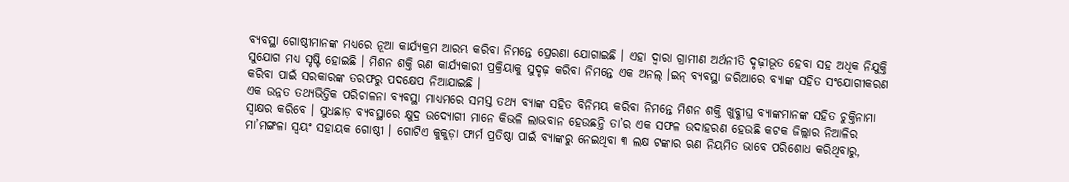ବ୍ୟବସ୍ଥା ଗୋଷ୍ଠୀମାନଙ୍କ ମଧ୍ୟରେ ନୂଆ କାର୍ଯ୍ୟକ୍ରମ ଆରମ୍ଭ କରିବା ନିମନ୍ତେ ପ୍ରେରଣା ଯୋଗାଇଛି । ଏହା ଦ୍ୱାରା ଗ୍ରାମୀଣ ଅର୍ଥନୀତି ଦୃଢ଼ୀଭୂତ ହେବା ସହ ଅଧିକ ନିଯୁକ୍ତି ସୁଯୋଗ ମଧ୍ୟ ସୃଷ୍ଟି ହୋଇଛି । ମିଶନ ଶକ୍ତି ଋଣ କାର୍ଯ୍ୟକାରୀ ପ୍ରକ୍ରିୟାକୁ ସୁଦୃଢ଼ କରିବା ନିମନ୍ତେ ଏକ ଅନଲ୍ ।ଇନ୍ ବ୍ୟବସ୍ଥା ଜରିଆରେ ବ୍ୟାଙ୍କ ସହିତ ସଂଯୋଗୀକରଣ କରିବା ପାଇଁ ସରକାରଙ୍କ ତରଫରୁ ପଦକ୍ଷେପ ନିଆଯାଇଛି ।
ଏକ ଉନ୍ନତ ତଥ୍ୟଭିତ୍ତିକ ପରିଚାଳନା ବ୍ୟବସ୍ଥା ମାଧ୍ୟମରେ ସମସ୍ତ ତଥ୍ୟ ବ୍ୟାଙ୍କ ସହିତ ବିନିମୟ କରିବା ନିମନ୍ତେ ମିଶନ ଶକ୍ତି ଖୁବ୍ଶୀଘ୍ର ବ୍ୟାଙ୍କମାନଙ୍କ ସହିତ ଚୁକ୍ତିନାମା ସ୍ୱାକ୍ଷର କରିବେ । ସୁଧଛାଡ଼ ବ୍ୟବସ୍ଥାରେ କ୍ଷୁଦ୍ର ଉଦ୍ୟୋଗୀ ମାନେ କିଭଳି ଲାଭବାନ ହେଉଛନ୍ତି ତା’ର ଏକ ସଫଳ ଉଦାହରଣ ହେଉଛି କଟକ ଜିଲ୍ଲାର ନିଆଳିର ମା’ମଙ୍ଗଳା ସ୍ୱୟଂ ସହାୟକ ଗୋଷ୍ଠୀ । ଗୋଟିଏ କୁକୁଡ଼ା ଫାର୍ମ ପ୍ରତିଷ୍ଠା ପାଇଁ ବ୍ୟାଙ୍କରୁ ନେଇଥିବା ୩ ଲକ୍ଷ ଟଙ୍କାର ଋଣ ନିୟମିତ ଭାବେ ପରିଶୋଧ କରିଥିବାରୁ,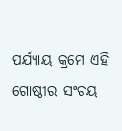ପର୍ଯ୍ୟାୟ କ୍ରମେ ଏହି ଗୋଷ୍ଠୀର ସଂଚୟ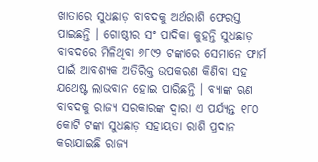ଖାତାରେ ସୁଧଛାଡ଼ ବାବଦକୁ ଅର୍ଥରାଶି ଫେରସ୍ତ ପାଇଛନ୍ତି । ଗୋଷ୍ଠୀର ସଂ ପାଦିକା କୁହନ୍ତି ସୁଧଛାଡ଼ ବାବଦରେ ମିଳିଥିବା ୬୮୯୨ ଟଙ୍କାରେ ସେମାନେ ଫାର୍ମ ପାଇଁ ଆବଶ୍ୟକ ଅତିରିକ୍ତ ଉପକରଣ କିଣିବା ସହ ଯଥେଷ୍ଟ ଲାଭବାନ ହୋଇ ପାରିଛନ୍ତି । ବ୍ୟାଙ୍କ ଋଣ ବାବଦକୁ ରାଜ୍ୟ ସରକାରଙ୍କ ଦ୍ୱାରା ଏ ପର୍ଯ୍ୟନ୍ତ ୧୮୦ କୋଟି ଟଙ୍କା ସୁଧଛାଡ଼ ସହାୟତା ରାଶି ପ୍ରଦାନ କରାଯାଇଛି ରାଜ୍ୟ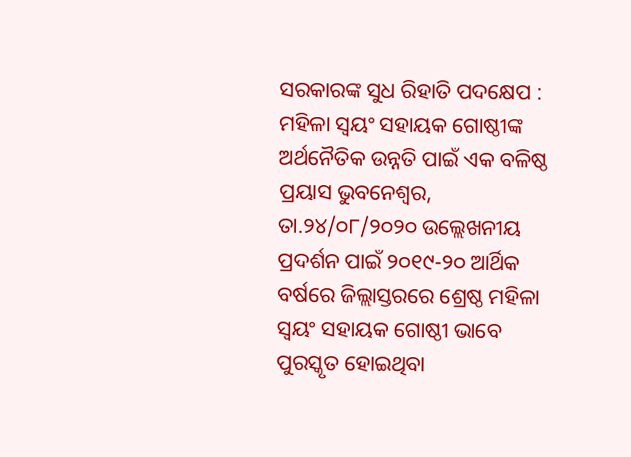ସରକାରଙ୍କ ସୁଧ ରିହାତି ପଦକ୍ଷେପ : ମହିଳା ସ୍ୱୟଂ ସହାୟକ ଗୋଷ୍ଠୀଙ୍କ ଅର୍ଥନୈତିକ ଉନ୍ନତି ପାଇଁ ଏକ ବଳିଷ୍ଠ ପ୍ରୟାସ ଭୁବନେଶ୍ୱର, ତା.୨୪/୦୮/୨୦୨୦ ଉଲ୍ଲେଖନୀୟ ପ୍ରଦର୍ଶନ ପାଇଁ ୨୦୧୯-୨୦ ଆର୍ଥିକ ବର୍ଷରେ ଜିଲ୍ଲାସ୍ତରରେ ଶ୍ରେଷ୍ଠ ମହିଳା ସ୍ୱୟଂ ସହାୟକ ଗୋଷ୍ଠୀ ଭାବେ ପୁରସ୍କୃତ ହୋଇଥିବା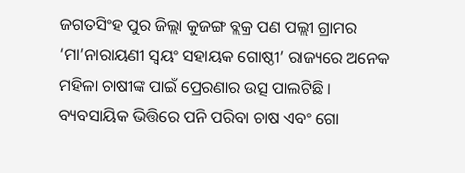ଜଗତସିଂହ ପୁର ଜିଲ୍ଲା କୁଜଙ୍ଗ ବ୍ଲକ୍ର ପଣ ପଲ୍ଲୀ ଗ୍ରାମର ‘ମା’ନାରାୟଣୀ ସ୍ୱୟଂ ସହାୟକ ଗୋଷ୍ଠୀ’ ରାଜ୍ୟରେ ଅନେକ ମହିଳା ଚାଷୀଙ୍କ ପାଇଁ ପ୍ରେରଣାର ଉତ୍ସ ପାଲଟିଛି ।
ବ୍ୟବସାୟିକ ଭିତ୍ତିରେ ପନି ପରିବା ଚାଷ ଏବଂ ଗୋ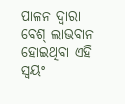ପାଳନ ଦ୍ୱାରା ବେଶ୍ ଲାଭବାନ ହୋଇଥିବା ଏହି ସ୍ୱୟଂ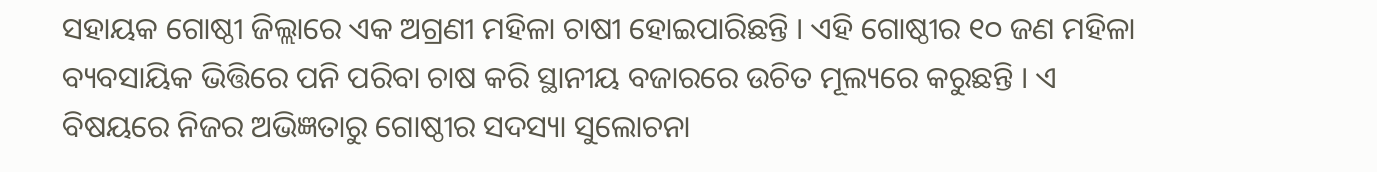ସହାୟକ ଗୋଷ୍ଠୀ ଜିଲ୍ଲାରେ ଏକ ଅଗ୍ରଣୀ ମହିଳା ଚାଷୀ ହୋଇପାରିଛନ୍ତି । ଏହି ଗୋଷ୍ଠୀର ୧୦ ଜଣ ମହିଳା ବ୍ୟବସାୟିକ ଭିତ୍ତିରେ ପନି ପରିବା ଚାଷ କରି ସ୍ଥାନୀୟ ବଜାରରେ ଉଚିତ ମୂଲ୍ୟରେ କରୁଛନ୍ତି । ଏ ବିଷୟରେ ନିଜର ଅଭିଜ୍ଞତାରୁ ଗୋଷ୍ଠୀର ସଦସ୍ୟା ସୁଲୋଚନା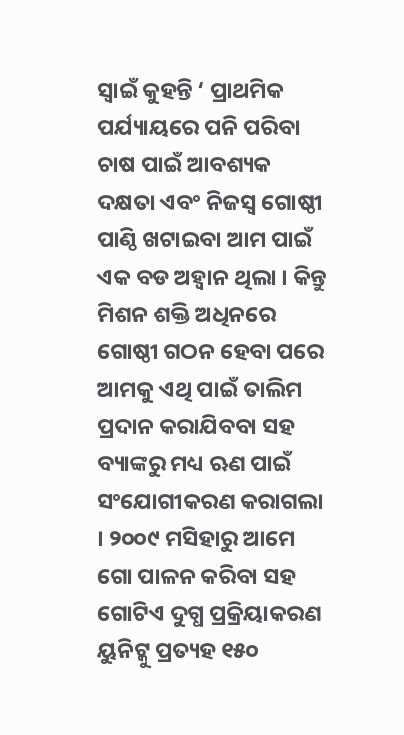ସ୍ୱାଇଁ କୁହନ୍ତି ‘ ପ୍ରାଥମିକ ପର୍ଯ୍ୟାୟରେ ପନି ପରିବା ଚାଷ ପାଇଁ ଆବଶ୍ୟକ ଦକ୍ଷତା ଏବଂ ନିଜସ୍ୱ ଗୋଷ୍ଠୀ ପାଣ୍ଠି ଖଟାଇବା ଆମ ପାଇଁ ଏକ ବଡ ଅହ୍ୱାନ ଥିଲା । କିନ୍ତୁ ମିଶନ ଶକ୍ତି ଅଧିନରେ ଗୋଷ୍ଠୀ ଗଠନ ହେବା ପରେ ଆମକୁ ଏଥି ପାଇଁ ତାଲିମ ପ୍ରଦାନ କରାଯିବବା ସହ ବ୍ୟାଙ୍କରୁ ମଧ୍ୟ ଋଣ ପାଇଁ ସଂଯୋଗୀକରଣ କରାଗଲା । ୨୦୦୯ ମସିହାରୁ ଆମେ ଗୋ ପାଳନ କରିବା ସହ ଗୋଟିଏ ଦୁଗ୍ଧ ପ୍ରକ୍ରିୟାକରଣ ୟୁନିଟ୍କୁ ପ୍ରତ୍ୟହ ୧୫୦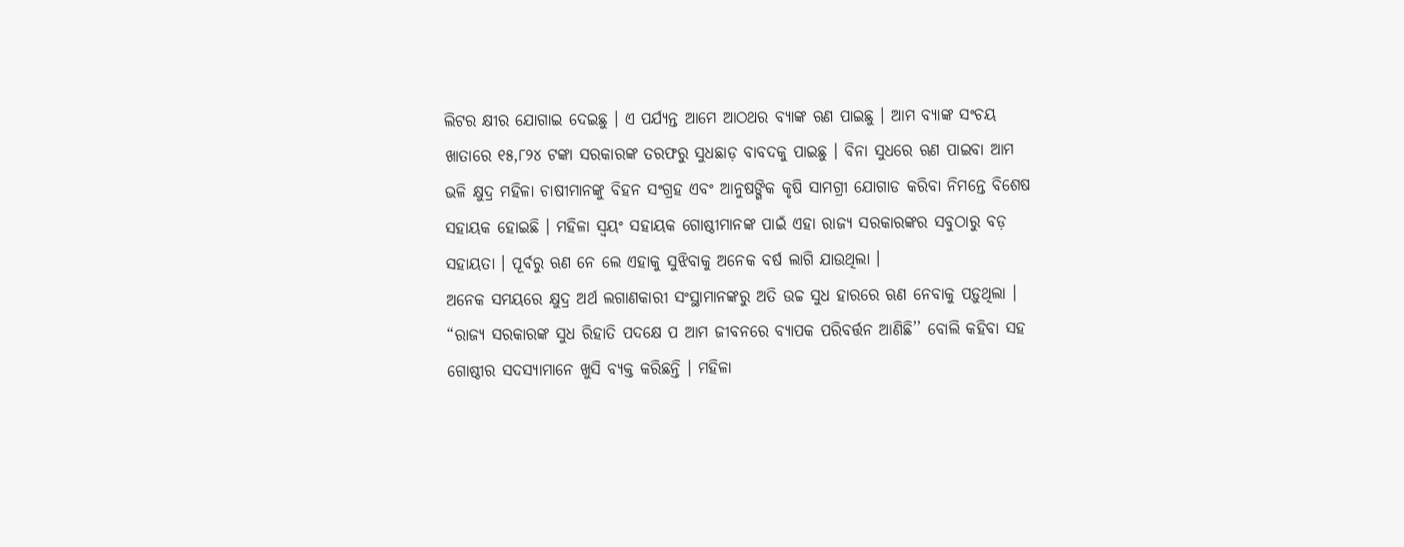ଲିଟର କ୍ଷୀର ଯୋଗାଇ ଦେଇଛୁ । ଏ ପର୍ଯ୍ୟନ୍ତ ଆମେ ଆଠଥର ବ୍ୟାଙ୍କ ଋଣ ପାଇଛୁ । ଆମ ବ୍ୟାଙ୍କ ସଂଚୟ ଖାତାରେ ୧୫,୮୨୪ ଟଙ୍କା ସରକାରଙ୍କ ତରଫରୁ ସୁଧଛାଡ଼ ବାବଦକୁ ପାଇଛୁ । ବିନା ସୁଧରେ ଋଣ ପାଇବା ଆମ ଭଳି କ୍ଷୁଦ୍ର ମହିଳା ଚାଷୀମାନଙ୍କୁ ବିହନ ସଂଗ୍ରହ ଏବଂ ଆନୁଷଙ୍ଗିକ କୃଷି ସାମଗ୍ରୀ ଯୋଗାଡ କରିବା ନିମନ୍ତେ ବିଶେଷ ସହାୟକ ହୋଇଛି । ମହିଳା ସ୍ୱୟଂ ସହାୟକ ଗୋଷ୍ଠୀମାନଙ୍କ ପାଇଁ ଏହା ରାଜ୍ୟ ସରକାରଙ୍କର ସବୁଠାରୁ ବଡ଼ ସହାୟତା । ପୂର୍ବରୁ ଋଣ ନେ ଲେ ଏହାକୁ ସୁଝିବାକୁ ଅନେକ ବର୍ଷ ଲାଗି ଯାଉଥିଲା ।
ଅନେକ ସମୟରେ କ୍ଷୁଦ୍ର ଅର୍ଥ ଲଗାଣକାରୀ ସଂସ୍ଥାମାନଙ୍କରୁ ଅତି ଉଚ୍ଚ ସୁଧ ହାରରେ ଋଣ ନେବାକୁ ପଡ଼ୁଥିଲା । “ରାଜ୍ୟ ସରକାରଙ୍କ ସୁଧ ରିହାତି ପଦକ୍ଷେ ପ ଆମ ଜୀବନରେ ବ୍ୟାପକ ପରିବର୍ତ୍ତନ ଆଣିଛି’’ ବୋଲି କହିବା ସହ ଗୋଷ୍ଠୀର ସଦସ୍ୟାମାନେ ଖୁସି ବ୍ୟକ୍ତ କରିଛନ୍ତି । ମହିଳା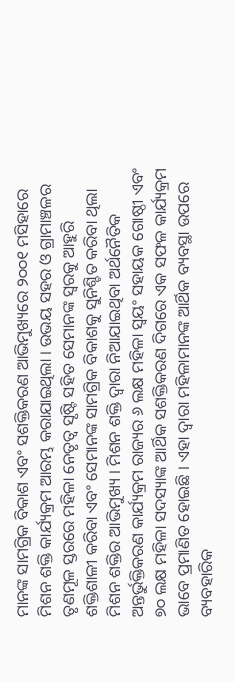ମାନଙ୍କ ସାମଗ୍ରିକ ବିକାଶ ଏବଂ ସଶକ୍ତିକରଣ ଆଭିମୁଖ୍ୟରେ ୨୦୦୧ ମସିହାରେ ମିଶନ ଶକ୍ତି କାର୍ଯ୍ୟକ୍ରମ ଆରମ୍ଭ କରାଯାଇଥିଲା । ଉଭୟ ସହର ଓ ଗ୍ରାମାଞ୍ଚଳର ତୃଣମୂଳ ସ୍ତରରେ ମହିଳା ନେତୃତ୍ୱ ସୃଷ୍ଟି ସହିତ ସେମାନଙ୍କ ସ୍ୱରକୁ ଆହୁରି ଶକ୍ତିଶାଳୀ କରିବା ଏବଂ ସେମାନଙ୍କ ସାମଗ୍ରିକ ବିକାଶକୁ ସୁନିଶ୍ଚିତ କରିବା ଥିଲା ମିଶନ ଶକ୍ତିର ଆଭିମୁଖ୍ୟ । ମିଶନ ଶକ୍ତି ଦ୍ୱାରା ନିଆଯାଇଥିବା ଅର୍ଥନୈତିକ ଅନ୍ତର୍ଭୁକ୍ତିକରଣ କାର୍ଯ୍ୟକ୍ରମ ରାଜ୍ୟର ୬ ଲକ୍ଷ ମହିଳା ସ୍ୱୟଂ ସହାୟକ ଗୋଷ୍ଠୀ ଏବଂ ୭୦ ଲକ୍ଷ ମହିଳା ସଦସ୍ୟାଙ୍କ ଆର୍ଥିକ ସଶକ୍ତିକରଣ ଦିଗରେ ଏକ ସଫଳ କାର୍ଯ୍ୟକ୍ରମ ଭାବେ ପ୍ରମାଣିତ ହୋଇଛି । ଏହା ଦ୍ୱାରା ମହିଳାମାନଙ୍କ ଆର୍ଥିକ ବ୍ୟବସ୍ଥା ଉପରେ ବ୍ୟବହାରିକ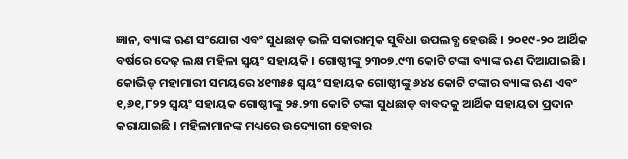ଜ୍ଞାନ, ବ୍ୟାଙ୍କ ଋଣ ସଂଯୋଗ ଏବଂ ସୁଧଛାଡ଼ ଭଳି ସକାରାତ୍ମକ ସୁବିଧା ଉପଲବ୍ଧ ହେଉଛି । ୨୦୧୯-୨୦ ଆର୍ଥିକ ବର୍ଷରେ ଦେଢ଼ ଲକ୍ଷ ମହିଳା ସ୍ୱୟଂ ସହାୟକି । ଗୋଷ୍ଠୀଙ୍କୁ ୨୩୦୭.୯୩ କୋଟି ଟଙ୍କା ବ୍ୟାଙ୍କ ଋଣ ଦିଆଯାଇଛି ।
କୋଭିଡ୍ ମହାମାରୀ ସମୟରେ ୪୧୩୫୫ ସ୍ୱୟଂ ସହାୟକ ଗୋଷ୍ଠୀଙ୍କୁ ୬୪୪ କୋଟି ଟଙ୍କାର ବ୍ୟାଙ୍କ ଋଣ ଏବଂ ୧,୬୧,୮୨୨ ସ୍ୱୟଂ ସହାୟକ ଗୋଷ୍ଠୀଙ୍କୁ ୨୫.୨୩ କୋଟି ଟଙ୍କା ସୁଧଛାଡ଼ ବାବଦକୁ ଆର୍ଥିକ ସହାୟତା ପ୍ରଦାନ କରାଯାଇଛି । ମହିଳାମାନଙ୍କ ମଧ୍ୟରେ ଉଦ୍ୟୋଗୀ ହେବାର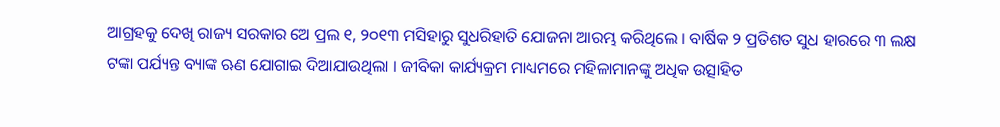ଆଗ୍ରହକୁ ଦେଖି ରାଜ୍ୟ ସରକାର ଅେ ପ୍ରଲ ୧, ୨୦୧୩ ମସିହାରୁ ସୁଧରିହାତି ଯୋଜନା ଆରମ୍ଭ କରିଥିଲେ । ବାର୍ଷିକ ୨ ପ୍ରତିଶତ ସୁଧ ହାରରେ ୩ ଲକ୍ଷ ଟଙ୍କା ପର୍ଯ୍ୟନ୍ତ ବ୍ୟାଙ୍କ ଋଣ ଯୋଗାଇ ଦିଆଯାଉଥିଲା । ଜୀବିକା କାର୍ଯ୍ୟକ୍ରମ ମାଧ୍ୟମରେ ମହିଳାମାନଙ୍କୁ ଅଧିକ ଉତ୍ସାହିତ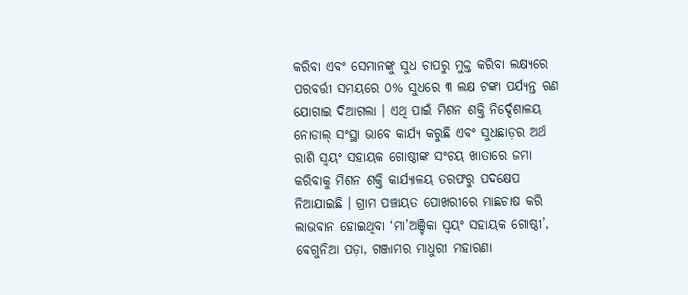କରିବା ଏବଂ ସେମାନଙ୍କୁ ସୁଧ ଚାପରୁ ମୁକ୍ତ କରିବା ଲକ୍ଷ୍ୟରେ ପରବର୍ତ୍ତୀ ସମୟରେ ୦% ସୁଧରେ ୩ ଲକ୍ଷ ଟଙ୍କା ପର୍ଯ୍ୟନ୍ତ ଋଣ ଯୋଗାଇ ଦିଆଗଲା । ଏଥି ପାଇଁ ମିଶନ ଶକ୍ତି ନିର୍ଦ୍ଦେଶାଳୟ ନୋଡାଲ୍ ସଂସ୍ଥା ଭାବେ କାର୍ଯ୍ୟ କରୁଛି ଏବଂ ସୁଧଛାଡ଼ର ଅର୍ଥ ରାଶି ସ୍ୱୟଂ ସହାୟକ ଗୋଷ୍ଠୀଙ୍କ ସଂଚୟ ଖାତାରେ ଜମା କରିବାକୁ ମିଶନ ଶକ୍ତି କାର୍ଯ୍ୟାଳୟ ତରଫରୁ ପଦକ୍ଷେପ ନିଆଯାଇଛି । ଗ୍ରାମ ପଞ୍ଚାୟତ ପୋଖରୀରେ ମାଛଚାଷ କରି ଲାଭବାନ ହୋଇଥିବା ‘ମା’ଅଞ୍ଚିକା ସ୍ୱୟଂ ସହାୟକ ଗୋଷ୍ଠୀ’, ବେଗୁନିଆ ପଡ଼ା, ଗଞ୍ଜାମର ମାଧୁରୀ ମହାରଣା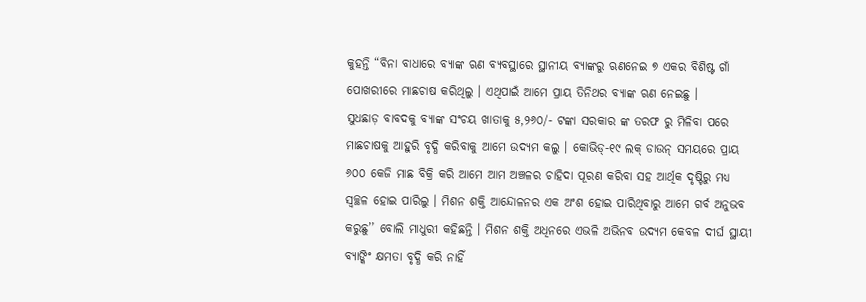କୁହନ୍ତି “ବିନା ବାଧାରେ ବ୍ୟାଙ୍କ ଋଣ ବ୍ୟବସ୍ଥାରେ ସ୍ଥାନୀୟ ବ୍ୟାଙ୍କରୁ ଋଣନେଇ ୭ ଏକର ବିଶିଷ୍ଟ ଗାଁ ପୋଖରୀରେ ମାଛଚାଷ କରିଥିଲୁ । ଏଥିପାଇଁ ଆମେ ପ୍ରାୟ ତିନିଥର ବ୍ୟାଙ୍କ ଋଣ ନେଇଛୁ ।
ସୁଧଛାଡ଼ ବାବଦକୁ ବ୍ୟାଙ୍କ ସଂଚୟ ଖାତାକୁ ୫,୨୬୦/- ଟଙ୍କା ସରକାର ଙ୍କ ତରଫ ରୁ ମିଳିବା ପରେ ମାଛଚାଷକୁ ଆହୁରି ବୃଦ୍ଧି କରିବାକୁ ଆମେ ଉଦ୍ୟମ କଲୁ । କୋଭିଡ୍-୧୯ ଲକ୍ ଡାଉନ୍ ସମୟରେ ପ୍ରାୟ ୬୦୦ କେଜି ମାଛ ବିକ୍ରି କରି ଆମେ ଆମ ଅଞ୍ଚଳର ଚାହିଦା ପୂରଣ କରିବା ସହ ଆର୍ଥିକ ଦୃଷ୍ଟିରୁ ମଧ୍ୟ ସ୍ୱଚ୍ଛଳ ହୋଇ ପାରିଲୁ । ମିଶନ ଶକ୍ତି ଆନ୍ଦୋଳନର ଏକ ଅଂଶ ହୋଇ ପାରିଥିବାରୁ ଆମେ ଗର୍ବ ଅନୁଭବ କରୁଛୁ’’ ବୋଲି ମାଧୁରୀ କହିଛନ୍ତି । ମିଶନ ଶକ୍ତି ଅଧିନରେ ଏଭଳି ଅଭିନବ ଉଦ୍ୟମ କେବଳ ଦୀର୍ଘ ସ୍ଥାୟୀ ବ୍ୟାଙ୍କିଂ କ୍ଷମତା ବୃଦ୍ଧି କରି ନାହିଁ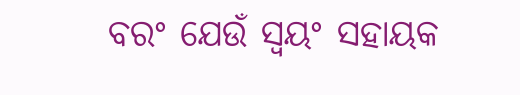ବରଂ ଯେଉଁ ସ୍ୱୟଂ ସହାୟକ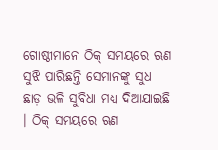ଗୋଷ୍ଠୀମାନେ ଠିକ୍ ସମୟରେ ଋଣ ସୁଝି ପାରିଛନ୍ତି ସେମାନଙ୍କୁ ସୁଧ ଛାଡ଼ ଭଳି ସୁବିଧା ମଧ୍ୟ ଦିଆଯାଇଛି । ଠିକ୍ ସମୟରେ ଋଣ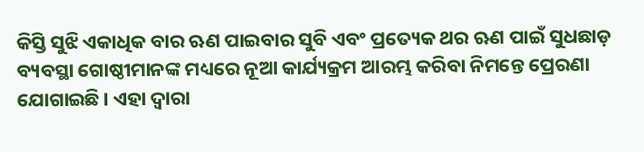କିସ୍ତି ସୁଝି ଏକାଧିକ ବାର ଋଣ ପାଇବାର ସୁବି ଏବଂ ପ୍ରତ୍ୟେକ ଥର ଋଣ ପାଇଁ ସୁଧଛାଡ଼ ବ୍ୟବସ୍ଥା ଗୋଷ୍ଠୀମାନଙ୍କ ମଧ୍ୟରେ ନୂଆ କାର୍ଯ୍ୟକ୍ରମ ଆରମ୍ଭ କରିବା ନିମନ୍ତେ ପ୍ରେରଣା ଯୋଗାଇଛି । ଏହା ଦ୍ୱାରା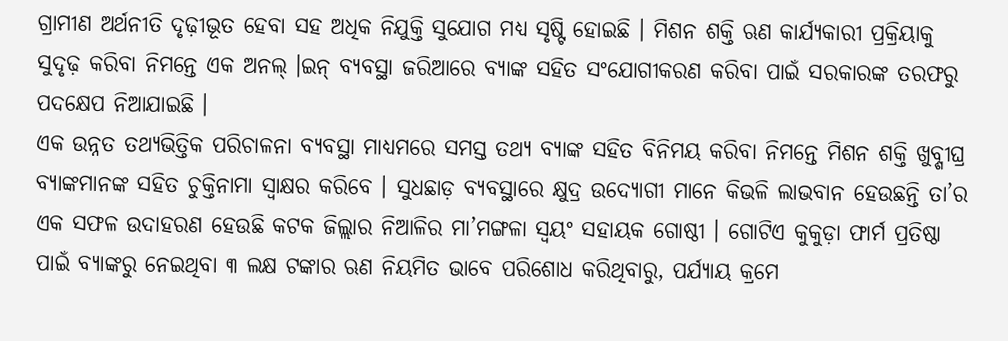ଗ୍ରାମୀଣ ଅର୍ଥନୀତି ଦୃଢ଼ୀଭୂତ ହେବା ସହ ଅଧିକ ନିଯୁକ୍ତି ସୁଯୋଗ ମଧ୍ୟ ସୃଷ୍ଟି ହୋଇଛି । ମିଶନ ଶକ୍ତି ଋଣ କାର୍ଯ୍ୟକାରୀ ପ୍ରକ୍ରିୟାକୁ ସୁଦୃଢ଼ କରିବା ନିମନ୍ତେ ଏକ ଅନଲ୍ ।ଇନ୍ ବ୍ୟବସ୍ଥା ଜରିଆରେ ବ୍ୟାଙ୍କ ସହିତ ସଂଯୋଗୀକରଣ କରିବା ପାଇଁ ସରକାରଙ୍କ ତରଫରୁ ପଦକ୍ଷେପ ନିଆଯାଇଛି ।
ଏକ ଉନ୍ନତ ତଥ୍ୟଭିତ୍ତିକ ପରିଚାଳନା ବ୍ୟବସ୍ଥା ମାଧ୍ୟମରେ ସମସ୍ତ ତଥ୍ୟ ବ୍ୟାଙ୍କ ସହିତ ବିନିମୟ କରିବା ନିମନ୍ତେ ମିଶନ ଶକ୍ତି ଖୁବ୍ଶୀଘ୍ର ବ୍ୟାଙ୍କମାନଙ୍କ ସହିତ ଚୁକ୍ତିନାମା ସ୍ୱାକ୍ଷର କରିବେ । ସୁଧଛାଡ଼ ବ୍ୟବସ୍ଥାରେ କ୍ଷୁଦ୍ର ଉଦ୍ୟୋଗୀ ମାନେ କିଭଳି ଲାଭବାନ ହେଉଛନ୍ତି ତା’ର ଏକ ସଫଳ ଉଦାହରଣ ହେଉଛି କଟକ ଜିଲ୍ଲାର ନିଆଳିର ମା’ମଙ୍ଗଳା ସ୍ୱୟଂ ସହାୟକ ଗୋଷ୍ଠୀ । ଗୋଟିଏ କୁକୁଡ଼ା ଫାର୍ମ ପ୍ରତିଷ୍ଠା ପାଇଁ ବ୍ୟାଙ୍କରୁ ନେଇଥିବା ୩ ଲକ୍ଷ ଟଙ୍କାର ଋଣ ନିୟମିତ ଭାବେ ପରିଶୋଧ କରିଥିବାରୁ, ପର୍ଯ୍ୟାୟ କ୍ରମେ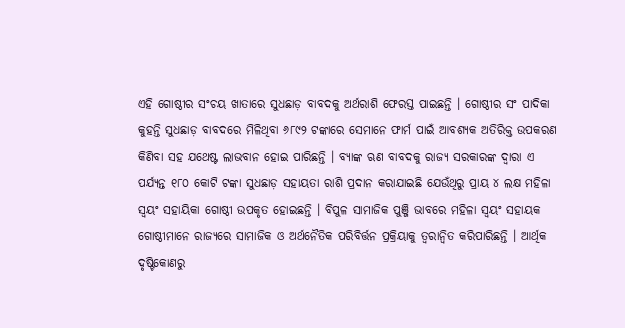ଏହି ଗୋଷ୍ଠୀର ସଂଚୟ ଖାତାରେ ସୁଧଛାଡ଼ ବାବଦକୁ ଅର୍ଥରାଶି ଫେରସ୍ତ ପାଇଛନ୍ତି । ଗୋଷ୍ଠୀର ସଂ ପାଦିକା କୁହନ୍ତି ସୁଧଛାଡ଼ ବାବଦରେ ମିଳିଥିବା ୬୮୯୨ ଟଙ୍କାରେ ସେମାନେ ଫାର୍ମ ପାଇଁ ଆବଶ୍ୟକ ଅତିରିକ୍ତ ଉପକରଣ କିଣିବା ସହ ଯଥେଷ୍ଟ ଲାଭବାନ ହୋଇ ପାରିଛନ୍ତି । ବ୍ୟାଙ୍କ ଋଣ ବାବଦକୁ ରାଜ୍ୟ ସରକାରଙ୍କ ଦ୍ୱାରା ଏ ପର୍ଯ୍ୟନ୍ତ ୧୮୦ କୋଟି ଟଙ୍କା ସୁଧଛାଡ଼ ସହାୟତା ରାଶି ପ୍ରଦାନ କରାଯାଇଛି ଯେଉଁଥିରୁ ପ୍ରାୟ ୪ ଲକ୍ଷ ମହିଳା ସ୍ୱୟଂ ସହାୟିକା ଗୋଷ୍ଠୀ ଉପକୃତ ହୋଇଛନ୍ତି । ବିପୁଳ ସାମାଜିକ ପୁଞ୍ଜି ଭାବରେ ମହିଳା ସ୍ୱୟଂ ସହାୟକ ଗୋଷ୍ଠୀମାନେ ରାଜ୍ୟରେ ସାମାଜିକ ଓ ଅର୍ଥନୈତିକ ପରିବିର୍ତ୍ତନ ପ୍ରକ୍ରିୟାକୁ ତ୍ୱରାନ୍ୱିତ କରିପାରିଛନ୍ତି । ଆର୍ଥିକ ଦୃଷ୍ଟିକୋଣରୁ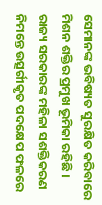ସେମାନଙ୍କ ଭବିଷ୍ୟତ ସୁରକ୍ଷିତ କରିବାରେ ମିଶନ ଶକ୍ତିର ପ୍ରମୁଖ ଭୂମିକା ରହିଛି । ରାଜ୍ୟ ସରକାରଙ୍କ ମହିଳା ସଶକ୍ତିକରଣ ନିମନ୍ତେ ଉତ୍ସର୍ଗୀକୃତ ପଦକ୍ଷେପ ଫଳରେ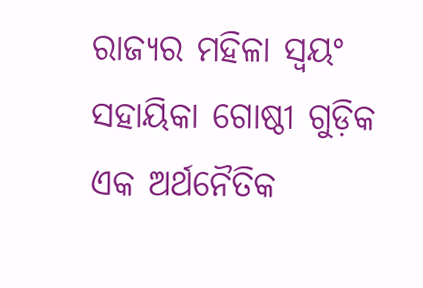ରାଜ୍ୟର ମହିଳା ସ୍ୱୟଂ ସହାୟିକା ଗୋଷ୍ଠୀ ଗୁଡ଼ିକ ଏକ ଅର୍ଥନୈତିକ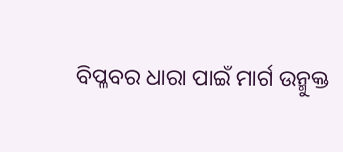ବିପ୍ଳବର ଧାରା ପାଇଁ ମାର୍ଗ ଉନ୍ମୁକ୍ତ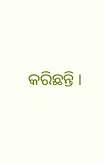କରିଛନ୍ତି ।